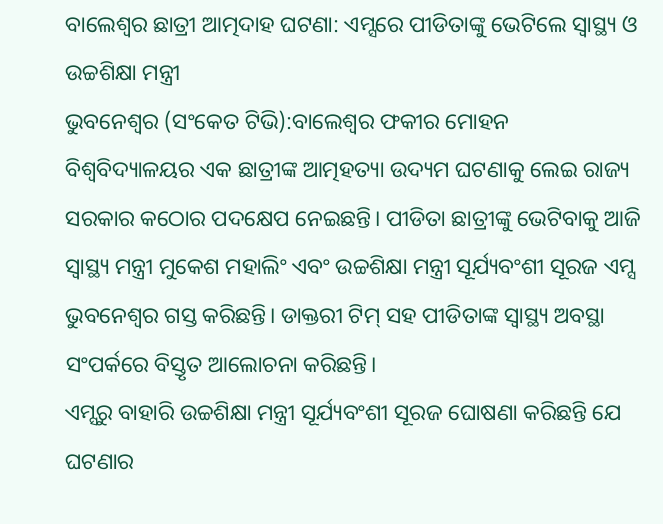ବାଲେଶ୍ୱର ଛାତ୍ରୀ ଆତ୍ମଦାହ ଘଟଣା: ଏମ୍ସରେ ପୀଡିତାଙ୍କୁ ଭେଟିଲେ ସ୍ବାସ୍ଥ୍ୟ ଓ ଉଚ୍ଚଶିକ୍ଷା ମନ୍ତ୍ରୀ
ଭୁବନେଶ୍ବର (ସଂକେତ ଟିଭି):ବାଲେଶ୍ୱର ଫକୀର ମୋହନ ବିଶ୍ୱବିଦ୍ୟାଳୟର ଏକ ଛାତ୍ରୀଙ୍କ ଆତ୍ମହତ୍ୟା ଉଦ୍ୟମ ଘଟଣାକୁ ଲେଇ ରାଜ୍ୟ ସରକାର କଠୋର ପଦକ୍ଷେପ ନେଇଛନ୍ତି। ପୀଡିତା ଛାତ୍ରୀଙ୍କୁ ଭେଟିବାକୁ ଆଜି ସ୍ୱାସ୍ଥ୍ୟ ମନ୍ତ୍ରୀ ମୁକେଶ ମହାଲିଂ ଏବଂ ଉଚ୍ଚଶିକ୍ଷା ମନ୍ତ୍ରୀ ସୂର୍ଯ୍ୟବଂଶୀ ସୂରଜ ଏମ୍ସ ଭୁବନେଶ୍ୱର ଗସ୍ତ କରିଛନ୍ତି। ଡାକ୍ତରୀ ଟିମ୍ ସହ ପୀଡିତାଙ୍କ ସ୍ୱାସ୍ଥ୍ୟ ଅବସ୍ଥା ସଂପର୍କରେ ବିସ୍ତୃତ ଆଲୋଚନା କରିଛନ୍ତି।
ଏମ୍ସରୁ ବାହାରି ଉଚ୍ଚଶିକ୍ଷା ମନ୍ତ୍ରୀ ସୂର୍ଯ୍ୟବଂଶୀ ସୂରଜ ଘୋଷଣା କରିଛନ୍ତି ଯେ ଘଟଣାର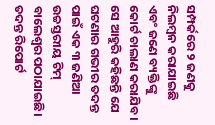ସମ୍ପର୍କରେ ୨ ଜଣକୁ ନିଲମ୍ବନ କରାଯାଇଛି ଏବଂ ଜଣେ ବ୍ୟକ୍ତିଙ୍କୁ କୋର୍ଟ ଚାଲାଣ କରାଯିବ। ସେ ଆହୁରି କହିଛନ୍ତି ଯେ ଘଟଣାର ଗଭୀର ତଦନ୍ତ ପାଇଁ ଏକ ୩ ଜଣିଆ ଉଚ୍ଚସ୍ତରୀୟ ଟିମ୍ ବାଲେଶ୍ୱର ପଠାଯାଇଛି। ତଦନ୍ତ ରିପୋର୍ଟ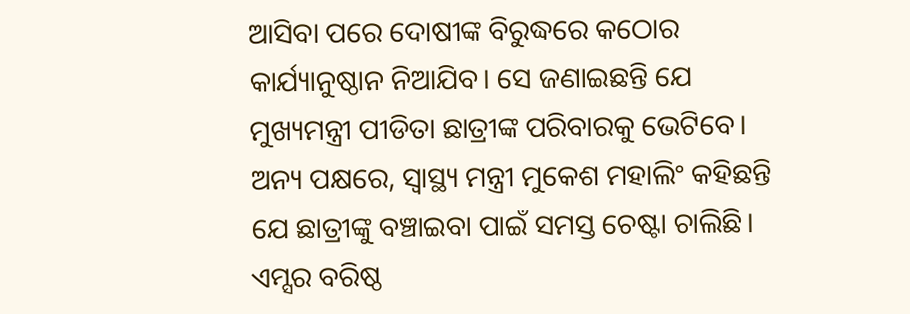ଆସିବା ପରେ ଦୋଷୀଙ୍କ ବିରୁଦ୍ଧରେ କଠୋର କାର୍ଯ୍ୟାନୁଷ୍ଠାନ ନିଆଯିବ। ସେ ଜଣାଇଛନ୍ତି ଯେ ମୁଖ୍ୟମନ୍ତ୍ରୀ ପୀଡିତା ଛାତ୍ରୀଙ୍କ ପରିବାରକୁ ଭେଟିବେ।
ଅନ୍ୟ ପକ୍ଷରେ, ସ୍ୱାସ୍ଥ୍ୟ ମନ୍ତ୍ରୀ ମୁକେଶ ମହାଲିଂ କହିଛନ୍ତି ଯେ ଛାତ୍ରୀଙ୍କୁ ବଞ୍ଚାଇବା ପାଇଁ ସମସ୍ତ ଚେଷ୍ଟା ଚାଲିଛି। ଏମ୍ସର ବରିଷ୍ଠ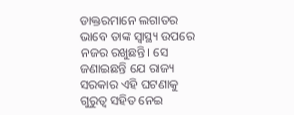ଡାକ୍ତରମାନେ ଲଗାତର ଭାବେ ତାଙ୍କ ସ୍ୱାସ୍ଥ୍ୟ ଉପରେ ନଜର ରଖୁଛନ୍ତି। ସେ ଜଣାଇଛନ୍ତି ଯେ ରାଜ୍ୟ ସରକାର ଏହି ଘଟଣାକୁ ଗୁରୁତ୍ୱ ସହିତ ନେଇ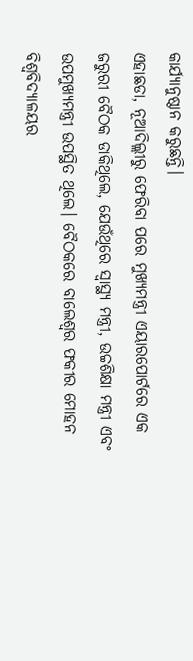କାର୍ଯ୍ୟାନୁଷ୍ଠାନ କରୁଛନ୍ତି।
ଏହାଛଡା, ନୂଆଦିଲ୍ଲୀରୁ ଫେରିବା ପରେ ମୁଖ୍ୟମନ୍ତ୍ରୀ ଏୟାରପୋର୍ଟରେ ଏକ ଜରୁରୀ ବୈଠକ ଡାକିଥିଲେ, ଯେଉଁଥିରେ ସ୍ୱାସ୍ଥ୍ୟ ମନ୍ତ୍ରୀ, ଉଚ୍ଚଶିକ୍ଷା ମନ୍ତ୍ରୀ ଏବଂ ଉପମୁଖ୍ୟମନ୍ତ୍ରୀ ଉପସ୍ଥିତ ଥିଲେ। ବୈଠକରେ ବାଲେଶ୍ୱର ଫକୀର ମୋହନ ବିଶ୍ୱବିଦ୍ୟାଳୟର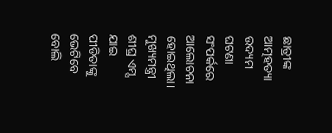ଛାତ୍ରୀଙ୍କ ଆତ୍ମହତ୍ୟା ଉଦ୍ୟମ ଘଟଣା ସଂପର୍କରେ ଆଲୋଚନା ହୋଇଥିଲା। ମୁଖ୍ୟମନ୍ତ୍ରୀ ଶୀଘ୍ର ଏମ୍ସ ଯାଇ ପୀଡିତାଙ୍କୁ ଭେଟିବେ ବୋଲି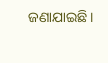ଜଣାଯାଇଛି।